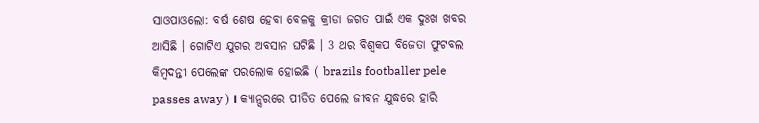ସାଓପାଓଲୋ: ବର୍ଷ ଶେଷ ହେବା ବେଳକୁ କ୍ରୀଡା ଜଗତ ପାଇଁ ଏକ ଦୁଃଖ ଖବର ଆସିଛି । ଗୋଟିଏ ଯୁଗର ଅବସାନ ଘଟିଛି । 3 ଥର ବିଶ୍ବକପ ବିଜେତା ଫୁଟବଲ କିମ୍ବଦନ୍ତୀ ପେଲେଙ୍କ ପରଲୋକ ହୋଇଛି ( brazils footballer pele passes away ) । କ୍ୟାନ୍ସରରେ ପୀଡିତ ପେଲେ ଜୀବନ ଯୁଦ୍ଧରେ ହାରି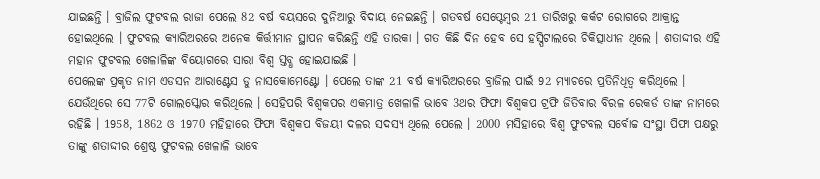ଯାଇଛନ୍ତି । ବ୍ରାଜିଲ ଫୁଟବଲ ରାଜା ପେଲେ 82 ବର୍ଷ ବୟସରେ ଦୁନିଆରୁ ବିଦାୟ ନେଇଛନ୍ତି । ଗତବର୍ଷ ସେପ୍ଟେମ୍ବର 21 ତାରିଖରୁ କର୍କଟ ରୋଗରେ ଆକ୍ରାନ୍ତ ହୋଇଥିଲେ । ଫୁଟବଲ କ୍ୟାରିଅରରେ ଅନେକ କିର୍ତ୍ତୀମାନ ସ୍ଥାପନ କରିଛନ୍ତି ଏହି ତାରକା । ଗତ କିଛି ଦିନ ହେବ ସେ ହସ୍ପିଟାଲରେ ଚିକିତ୍ସାଧୀନ ଥିଲେ । ଶତାଦ୍ଦୀର ଏହି ମହାନ ଫୁଟବଲ ଖେଳାଳିଙ୍କ ବିୟୋଗରେ ସାରା ବିଶ୍ବ ସ୍ତବ୍ଧ ହୋଇଯାଇଛି ।
ପେଲେଙ୍କ ପ୍ରକୃତ ନାମ ଏଡସନ ଆରାଣ୍ଟେସ ଡୁ ନାସକୋମେଣ୍ଟୋ । ପେଲେ ତାଙ୍କ 21 ବର୍ଷ କ୍ୟାରିଅରରେ ବ୍ରାଜିଲ ପାଇଁ 92 ମ୍ୟାଚରେ ପ୍ରତିନିଧିତ୍ବ କରିଥିଲେ । ଯେଉଁଥିରେ ସେ 77ଟି ଗୋଲସ୍କୋର କରିଥିଲେ । ସେହିପରି ବିଶ୍ବକପର ଏକମାତ୍ର ଖେଳାଳି ଭାବେ 3ଥର ଫିଫା ବିଶ୍ବକପ ଟ୍ରଫି ଜିତିବାର ବିରଳ ରେକର୍ଡ ତାଙ୍କ ନାମରେ ରହିଛି । 1958, 1862 ଓ 1970 ମହିହାରେ ଫିଫା ବିଶ୍ବକପ ବିଜୟୀ ଦଳର ସଦସ୍ୟ ଥିଲେ ପେଲେ । 2000 ମସିହାରେ ବିଶ୍ବ ଫୁଟବଲ ସର୍ବୋଚ୍ଚ ସଂସ୍ଥା ପିଫା ପକ୍ଷରୁ ତାଙ୍କୁ ଶତାଦ୍ଦୀର ଶ୍ରେଷ୍ଠ ଫୁଟବଲ ଖେଳାଳି ଭାବେ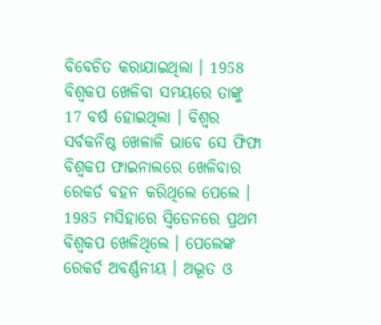ବିବେଚିତ କରାଯାଇଥିଲା । 1958 ବିଶ୍ବକପ ଖେଳିବା ସମୟରେ ତାଙ୍କୁ 17 ବର୍ଷ ହୋଇଥିଲା । ବିଶ୍ବର ସର୍ବକନିଷ୍ଠ ଖେଳାଳି ଭାବେ ସେ ଫିଫା ବିଶ୍ବକପ ଫାଇନାଲରେ ଖେଳିବାର ରେକର୍ଡ ବହନ କରିଥିଲେ ପେଲେ । 1985 ମସିହାରେ ସ୍ବିଡେନରେ ପ୍ରଥମ ବିଶ୍ବକପ ଖେଳିଥିଲେ । ପେଲେଙ୍କ ରେକର୍ଡ ଅବର୍ଣ୍ଣନୀୟ । ଅଦ୍ଭୂତ ଓ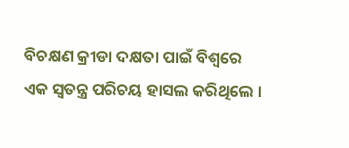ବିଚକ୍ଷଣ କ୍ରୀଡା ଦକ୍ଷତା ପାଇଁ ବିଶ୍ବରେ ଏକ ସ୍ବତନ୍ତ୍ର ପରିଚୟ ହାସଲ କରିଥିଲେ ।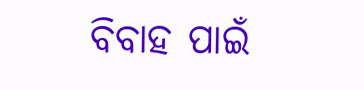ବିବାହ ପାଇଁ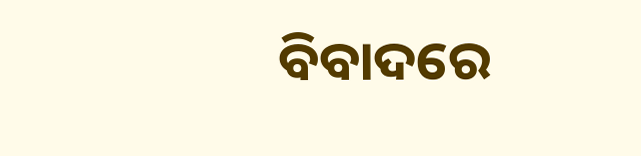ବିବାଦରେ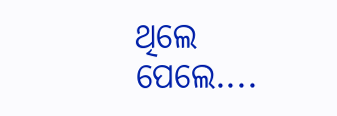ଥିଲେ ପେଲେ....